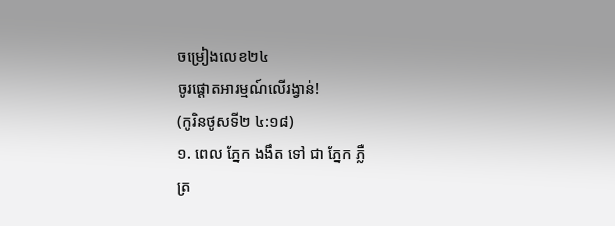ចម្រៀងលេខ២៤
ចូរផ្ដោតអារម្មណ៍លើរង្វាន់!
(កូរិនថូសទី២ ៤:១៨)
១. ពេល ភ្នែក ងងឹត ទៅ ជា ភ្នែក ភ្លឺ
ត្រ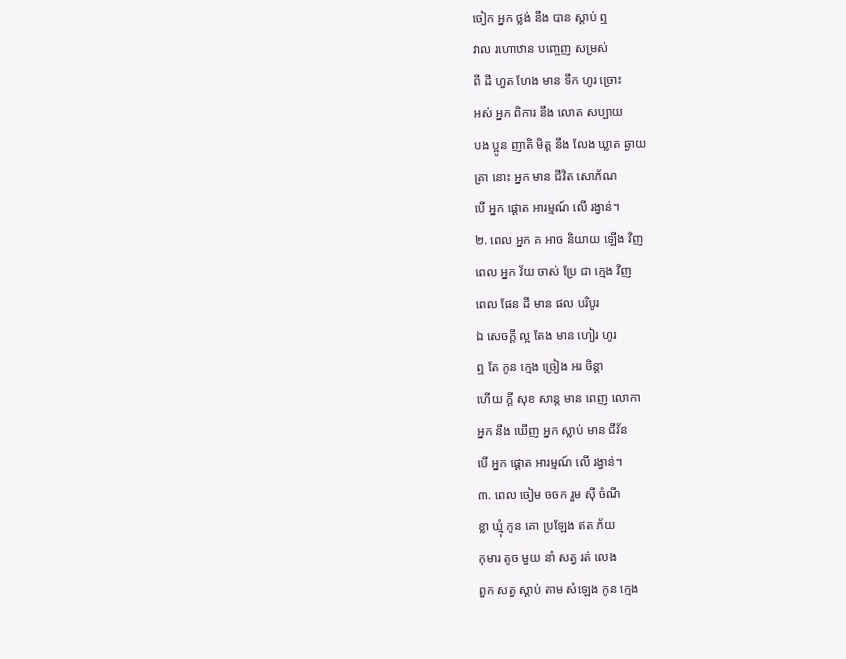ចៀក អ្នក ថ្លង់ នឹង បាន ស្ដាប់ ឮ
វាល រហោឋាន បញ្ចេញ សម្រស់
ពី ដី ហួត ហែង មាន ទឹក ហូរ ច្រោះ
អស់ អ្នក ពិការ នឹង លោត សប្បាយ
បង ប្អូន ញាតិ មិត្ត នឹង លែង ឃ្លាត ឆ្ងាយ
គ្រា នោះ អ្នក មាន ជីវិត សោភ័ណ
បើ អ្នក ផ្ដោត អារម្មណ៍ លើ រង្វាន់។
២. ពេល អ្នក គ អាច និយាយ ឡើង វិញ
ពេល អ្នក វ័យ ចាស់ ប្រែ ជា ក្មេង វិញ
ពេល ផែន ដី មាន ផល បរិបូរ
ឯ សេចក្ដី ល្អ តែង មាន ហៀរ ហូរ
ឮ តែ កូន ក្មេង ច្រៀង អរ ចិន្ដា
ហើយ ក្ដី សុខ សាន្ត មាន ពេញ លោកា
អ្នក នឹង ឃើញ អ្នក ស្លាប់ មាន ជីវ័ន
បើ អ្នក ផ្ដោត អារម្មណ៍ លើ រង្វាន់។
៣. ពេល ចៀម ចចក រួម ស៊ី ចំណី
ខ្លា ឃ្មុំ កូន គោ ប្រឡែង ឥត ភ័យ
កុមារ តូច មួយ នាំ សត្វ រត់ លេង
ពួក សត្វ ស្ដាប់ តាម សំឡេង កូន ក្មេង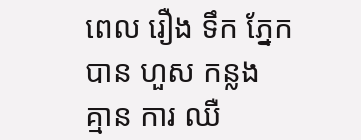ពេល រឿង ទឹក ភ្នែក បាន ហួស កន្លង
គ្មាន ការ ឈឺ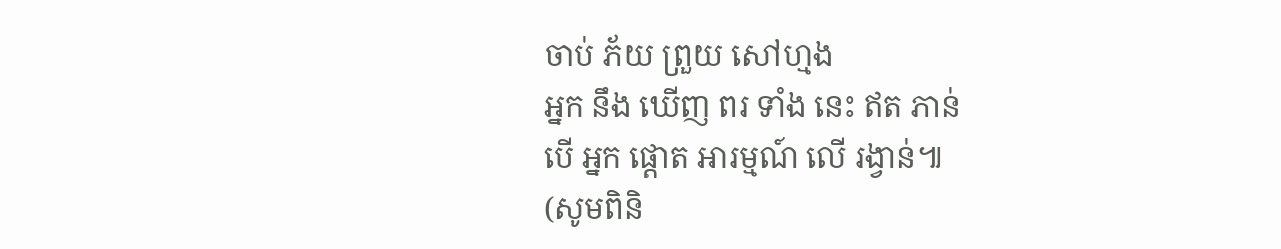ចាប់ ភ័យ ព្រួយ សៅហ្មង
អ្នក នឹង ឃើញ ពរ ទាំង នេះ ឥត ភាន់
បើ អ្នក ផ្ដោត អារម្មណ៍ លើ រង្វាន់៕
(សូមពិនិ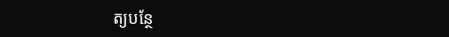ត្យបន្ថែ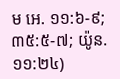ម អេ. ១១:៦-៩; ៣៥:៥-៧; យ៉ូន. ១១:២៤)